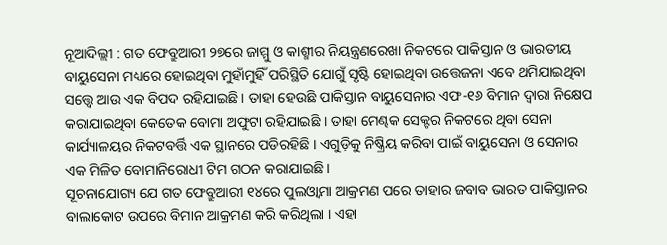ନୂଆଦିଲ୍ଲୀ : ଗତ ଫେବ୍ରୁଆରୀ ୨୭ରେ ଜାମ୍ମୁ ଓ କାଶ୍ମୀର ନିୟନ୍ତ୍ରଣରେଖା ନିକଟରେ ପାକିସ୍ତାନ ଓ ଭାରତୀୟ ବାୟୁସେନା ମଧ୍ୟରେ ହୋଇଥିବା ମୁହାଁମୁହିଁ ପରିସ୍ଥିତି ଯୋଗୁଁ ସୃଷ୍ଟି ହୋଇଥିବା ଉତ୍ତେଜନା ଏବେ ଥମିଯାଇଥିବା ସତ୍ତ୍ୱେ ଆଉ ଏକ ବିପଦ ରହିଯାଇଛି । ତାହା ହେଉଛି ପାକିସ୍ତାନ ବାୟୁସେନାର ଏଫ-୧୬ ବିମାନ ଦ୍ୱାରା ନିକ୍ଷେପ କରାଯାଇଥିବା କେତେକ ବୋମା ଅଫୁଟା ରହିଯାଇଛି । ତାହା ମେଣ୍ଢକ ସେକ୍ଟର ନିକଟରେ ଥିବା ସେନା କାର୍ଯ୍ୟାଳୟର ନିକଟବର୍ତ୍ତି ଏକ ସ୍ଥାନରେ ପଡିରହିଛି । ଏଗୁଡ଼ିକୁ ନିଷ୍କ୍ରିୟ କରିବା ପାଇଁ ବାୟୁସେନା ଓ ସେନାର ଏକ ମିଳିତ ବୋମାନିରୋଧୀ ଟିମ ଗଠନ କରାଯାଇଛି ।
ସୂଚନାଯୋଗ୍ୟ ଯେ ଗତ ଫେବ୍ରୁଆରୀ ୧୪ରେ ପୁଲଓ୍ଵାମା ଆକ୍ରମଣ ପରେ ତାହାର ଜବାବ ଭାରତ ପାକିସ୍ତାନର ବାଲାକୋଟ ଉପରେ ବିମାନ ଆକ୍ରମଣ କରି କରିଥିଲା । ଏହା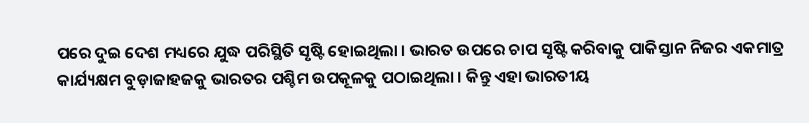ପରେ ଦୁଇ ଦେଶ ମଧ୍ୟରେ ଯୁଦ୍ଧ ପରିସ୍ଥିତି ସୃଷ୍ଟି ହୋଇଥିଲା । ଭାରତ ଉପରେ ଚାପ ସୃଷ୍ଟି କରିବାକୁ ପାକିସ୍ତାନ ନିଜର ଏକମାତ୍ର କାର୍ଯ୍ୟକ୍ଷମ ବୁଡ଼ାଜାହଜକୁ ଭାରତର ପଶ୍ଚିମ ଉପକୂଳକୁ ପଠାଇଥିଲା । କିନ୍ତୁ ଏହା ଭାରତୀୟ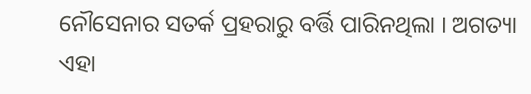ନୌସେନାର ସତର୍କ ପ୍ରହରାରୁ ବର୍ତ୍ତି ପାରିନଥିଲା । ଅଗତ୍ୟା ଏହା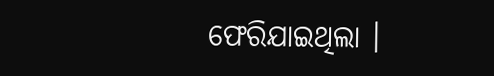ଫେରିଯାଇଥିଲା ।